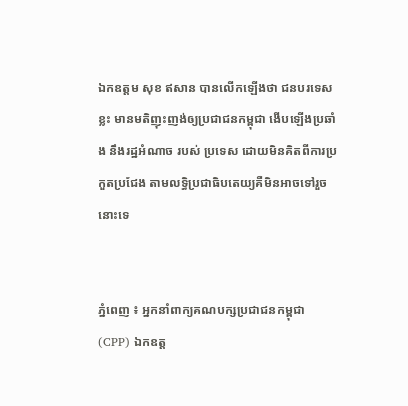ឯកឧត្តម សុខ ឥសាន បានលើកឡើងថា ជនបរទេសខ្លះ មានមតិញុះញង់ឲ្យប្រជាជនកម្ពុជា ងើបឡើងប្រឆាំង នឹងរដ្ឋអំណាច របស់ ប្រទេស ដោយមិនគិតពីការប្រកួតប្រជែង តាមលទ្ធិប្រជាធិបតេយ្យគឺមិនអាចទៅរួចនោះទេ


ភ្នំពេញ ៖ អ្នកនាំពាក្យគណបក្សប្រជាជនកម្ពុជា (CPP) ឯកឧត្ត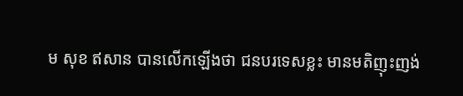ម សុខ ឥសាន បានលើកឡើងថា ជនបរទេសខ្លះ មានមតិញុះញង់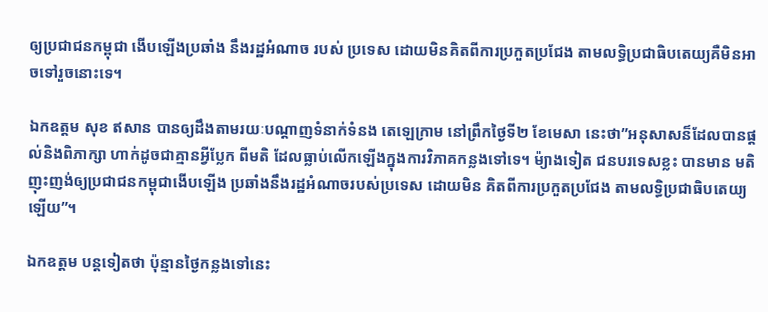ឲ្យប្រជាជនកម្ពុជា ងើបឡើងប្រឆាំង នឹងរដ្ឋអំណាច របស់ ប្រទេស ដោយមិនគិតពីការប្រកួតប្រជែង តាមលទ្ធិប្រជាធិបតេយ្យគឺមិនអាចទៅរួចនោះទេ។

ឯកឧត្តម សុខ ឥសាន បានឲ្យដឹងតាមរយៈបណ្ដាញទំនាក់ទំនង តេឡេក្រាម នៅព្រឹកថ្ងៃទី២ ខែមេសា នេះថា”អនុសាសន៏ដែលបានផ្តល់និងពិភាក្សា ហាក់ដូចជាគ្មានអ្វីប្លែក ពីមតិ ដែលធ្លាប់លើកឡើងក្នុងការវិភាគកន្លងទៅទេ។ ម៉្យាងទៀត ជនបរទេសខ្លះ បានមាន មតិញុះញង់ឲ្យប្រជាជនកម្ពុជាងើបឡើង ប្រឆាំងនឹងរដ្ឋអំណាចរបស់ប្រទេស ដោយមិន គិតពីការប្រកួតប្រជែង តាមលទ្ធិប្រជាធិបតេយ្យឡើយ”។

ឯកឧត្តម បន្តទៀតថា ប៉ុន្មានថ្ងៃកន្លងទៅនេះ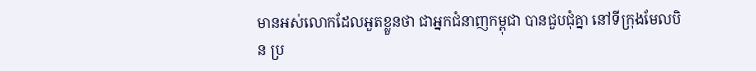មានអស់លោកដែលអួតខ្លួនថា ជាអ្នកជំនាញកម្ពុជា បានជួបជុំគ្នា នៅទីក្រុងមែលបិន ប្រ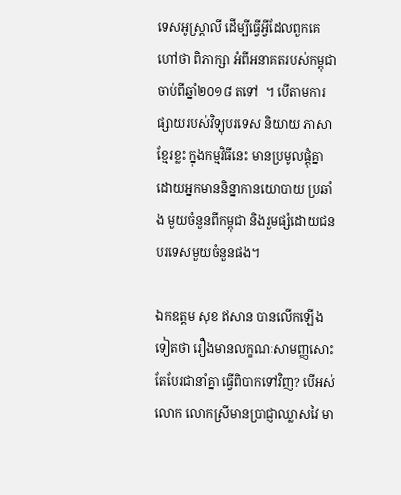ទេសអូស្ត្រាលី ដើម្បីធ្វើអ្វីដែលពួកគេហៅថា ពិភាក្សា អំពីអនាគតរបស់កម្ពុជា ចាប់ពីឆ្នាំ២០១៨ តទៅ  ។ បើតាមការផ្សាយរបស់វិទ្យុបរទេស និយាយ ភាសាខ្មែរខ្លះ ក្នុងកម្មវិធីនេះ មានប្រមូលផ្តុំគ្នាដោយអ្នកមាននិន្នាកានយោបាយ ប្រឆាំង មួយចំនួនពីកម្ពុជា និងរួមផ្សំដោយជនបរទេសមួយចំនួនផង។

ឯកឧត្តម សុខ ឥសាន បានលើកឡើងទៀតថា រឿងមានលក្ខណៈសាមញ្ញសោះ តែបែរជានាំគ្នា ធ្វើពិបាកទៅវិញ? បើអស់លោក លោកស្រីមានប្រាជ្ញាឈ្លាសវៃ មា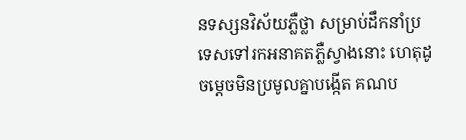នទស្សនវិស័យភ្លឺថ្លា សម្រាប់ដឹកនាំប្រទេសទៅរកអនាគតភ្លឺស្វាងនោះ ហេតុដូចម្តេចមិនប្រមូលគ្នាបង្កើត គណប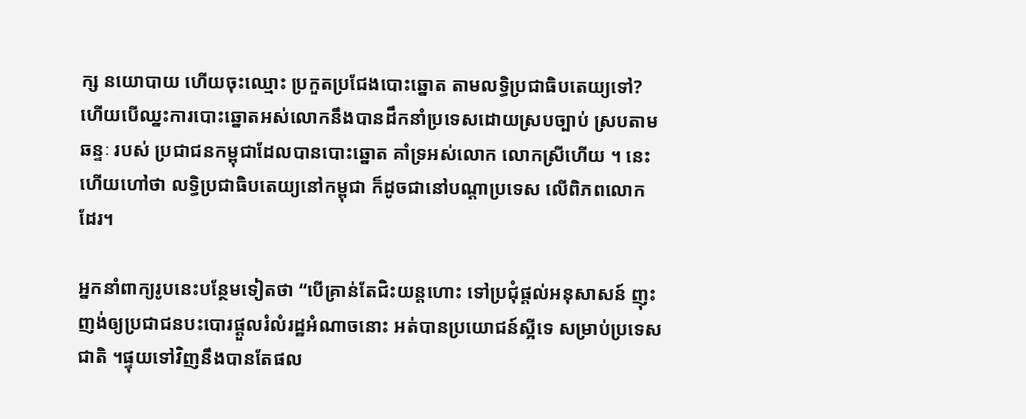ក្ស នយោបាយ ហើយចុះឈ្មោះ ប្រកួតប្រជែងបោះឆ្នោត តាមលទ្ធិប្រជាធិបតេយ្យទៅ? ហើយបើឈ្នះការបោះឆ្នោតអស់លោកនឹងបានដឹកនាំប្រទេសដោយស្របច្បាប់ ស្របតាមឆន្ទៈ របស់ ប្រជាជនកម្ពុជាដែលបានបោះឆ្នោត គាំទ្រអស់លោក លោកស្រីហើយ ។ នេះហើយហៅថា លទ្ធិប្រជាធិបតេយ្យនៅកម្ពុជា ក៏ដូចជានៅបណ្តាប្រទេស លើពិភពលោក ដែរ។

អ្នកនាំពាក្យរូបនេះបន្ថែមទៀតថា “បើគ្រាន់តែជិះយន្តហោះ ទៅប្រជុំផ្តល់អនុសាសន៍ ញុះញង់ឲ្យប្រជាជនបះបោរផ្តួលរំលំរដ្ឋអំណាចនោះ អត់បានប្រយោជន៍ស្អីទេ សម្រាប់ប្រទេស ជាតិ ។ផ្ទុយទៅវិញនឹងបានតែផល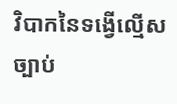វិបាកនៃទង្វើល្មើសច្បាប់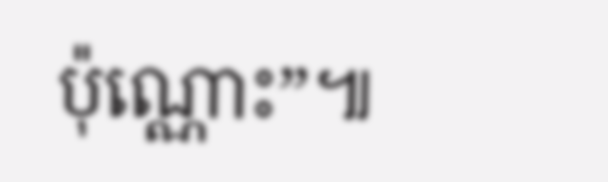ប៉ុណ្ណោះ”៕